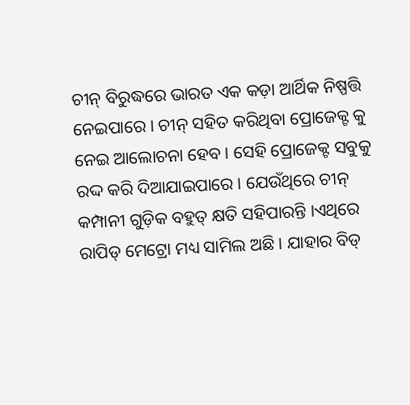ଚୀନ୍ ବିରୁଦ୍ଧରେ ଭାରତ ଏକ କଡ଼ା ଆର୍ଥିକ ନିଷ୍ପତ୍ତି ନେଇପାରେ । ଚୀନ୍ ସହିତ କରିଥିବା ପ୍ରୋଜେକ୍ଟ କୁ ନେଇ ଆଲୋଚନା ହେବ । ସେହି ପ୍ରୋଜେକ୍ଟ ସବୁକୁ ରଦ୍ଦ କରି ଦିଆଯାଇପାରେ । ଯେଉଁଥିରେ ଚୀନ୍ କମ୍ପାନୀ ଗୁଡ଼ିକ ବହୁତ୍ କ୍ଷତି ସହିପାରନ୍ତି ।ଏଥିରେ ରାପିଡ୍ ମେଟ୍ରୋ ମଧ୍ୟ ସାମିଲ ଅଛି । ଯାହାର ବିଡ୍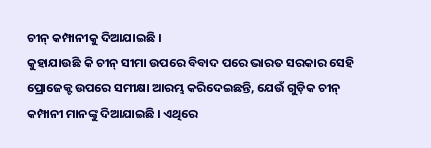ଚୀନ୍ କମ୍ପାନୀକୁ ଦିଆଯାଇଛି ।
କୁହାଯାଉଛି କି ଚୀନ୍ ସୀମା ଉପରେ ବିବାଦ ପରେ ଭାରତ ସରକାର ସେହି ପ୍ରୋଜେକ୍ଟ ଉପରେ ସମୀକ୍ଷା ଆରମ୍ଭ କରିଦେଇଛନ୍ତି, ଯେଉଁ ଗୁଡ଼ିକ ଚୀନ୍ କମ୍ପାନୀ ମାନଙ୍କୁ ଦିଆଯାଇଛି । ଏଥିରେ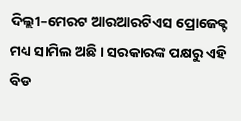ଦିଲ୍ଲୀ–ମେରଟ ଆରଆରଟିଏସ ପ୍ରୋଜେକ୍ଟ ମଧ୍ୟ ସାମିଲ ଅଛି । ସରକାରଙ୍କ ପକ୍ଷରୁ ଏହି ବିଡ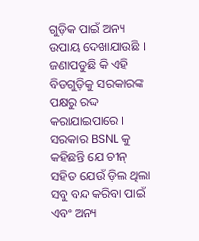ଗୁଡ଼ିକ ପାଇଁ ଅନ୍ୟ ଉପାୟ ଦେଖାଯାଉଛି । ଜଣାପଡୁଛି କି ଏହି ବିଡଗୁଡ଼ିକୁ ସରକାରଙ୍କ ପକ୍ଷରୁ ରଦ୍ଦ କରାଯାଇପାରେ । ସରକାର BSNL କୁ କହିଛନ୍ତି ଯେ ଚୀନ୍ ସହିତ ଯେଉଁ ଡ଼ିଲ ଥିଲା ସବୁ ବନ୍ଦ କରିବା ପାଇଁ ଏବଂ ଅନ୍ୟ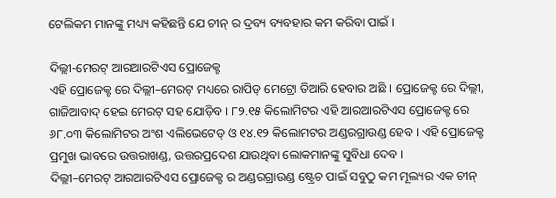ଟେଲିକମ ମାନଙ୍କୁ ମଧ୍ୟ୍ୟ କହିଛନ୍ତି ଯେ ଚୀନ୍ ର ଦ୍ରବ୍ୟ ବ୍ୟବହାର କମ କରିବା ପାଇଁ ।

ଦିଲ୍ଲୀ-ମେରଟ୍ ଆରଆରଟିଏସ ପ୍ରୋଜେକ୍ଟ
ଏହି ପ୍ରୋଜେକ୍ଟ ରେ ଦିଲ୍ଲୀ–ମେରଟ୍ ମଧ୍ୟରେ ରାପିଡ୍ ମେଟ୍ରୋ ତିଆରି ହେବାର ଅଛି । ପ୍ରୋଜେକ୍ଟ ରେ ଦିଲ୍ଲୀ, ଗାଜିଆବାଦ୍ ହେଇ ମେରଟ୍ ସହ ଯୋଡ଼ିବ । ୮୨.୧୫ କିଲୋମିଟର ଏହି ଆରଆରଟିଏସ ପ୍ରୋଜେକ୍ଟ ରେ ୬୮.୦୩ କିଲୋମିଟର ଅଂଶ ଏଲିଭେଟେଡ୍ ଓ ୧୪.୧୨ କିଲୋମଟର ଅଣ୍ଡରଗ୍ରାଉଣ୍ଡ ହେବ । ଏହି ପ୍ରୋଜେକ୍ଟ ପ୍ରମୁଖ ଭାବରେ ଉତ୍ତରାଖଣ୍ଡ, ଉତ୍ତରପ୍ରଦେଶ ଯାଉଥିବା ଲୋକମାନଙ୍କୁ ସୁବିଧା ଦେବ ।
ଦିଲ୍ଲୀ–ମେରଟ୍ ଆରଆରଟିଏସ ପ୍ରୋଜେକ୍ଟ ର ଅଣ୍ଡରଗ୍ରାଉଣ୍ଡ ଷ୍ଟ୍ରେଚ ପାଇଁ ସବୁଠୁ କମ ମୂଲ୍ୟର ଏକ ଚୀନ୍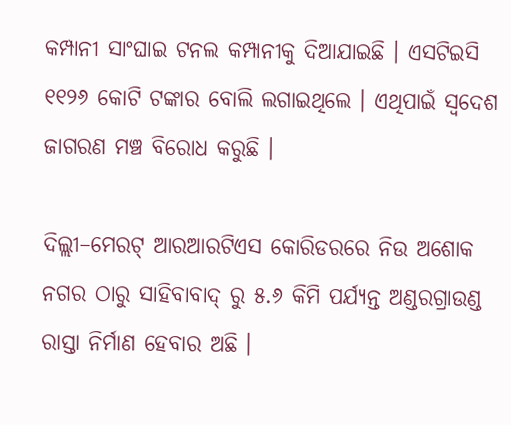କମ୍ପାନୀ ସାଂଘାଇ ଟନଲ କମ୍ପାନୀକୁ ଦିଆଯାଇଛି । ଏସଟିଇସି ୧୧୨୬ କୋଟି ଟଙ୍କାର ବୋଲି ଲଗାଇଥିଲେ । ଏଥିପାଇଁ ସ୍ବଦେଶ ଜାଗରଣ ମଞ୍ଚ ବିରୋଧ କରୁଛି ।

ଦିଲ୍ଲୀ–ମେରଟ୍ ଆରଆରଟିଏସ କୋରିଡରରେ ନିଉ ଅଶୋକ ନଗର ଠାରୁ ସାହିବାବାଦ୍ ରୁ ୫.୬ କିମି ପର୍ଯ୍ୟନ୍ତ ଅଣ୍ଡରଗ୍ରାଉଣ୍ଡ ରାସ୍ତା ନିର୍ମାଣ ହେବାର ଅଛି ।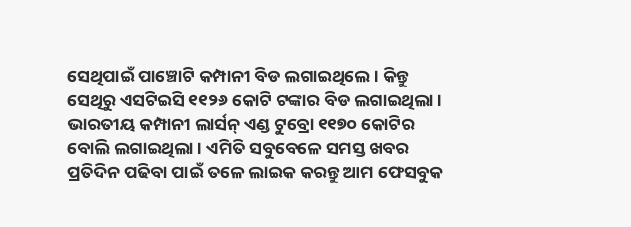ସେଥିପାଇଁ ପାଞ୍ଚୋଟି କମ୍ପାନୀ ବିଡ ଲଗାଇଥିଲେ । କିନ୍ତୁ ସେଥିରୁ ଏସଟିଇସି ୧୧୨୬ କୋଟି ଟଙ୍କାର ବିଡ ଲଗାଇଥିଲା । ଭାରତୀୟ କମ୍ପାନୀ ଲାର୍ସନ୍ ଏଣ୍ଡ ଟୁବ୍ରୋ ୧୧୭୦ କୋଟିର ବୋଲି ଲଗାଇଥିଲା । ଏମିତି ସବୁବେଳେ ସମସ୍ତ ଖବର ପ୍ରତିଦିନ ପଢିବା ପାଇଁ ତଳେ ଲାଇକ କରନ୍ତୁ ଆମ ଫେସବୁକ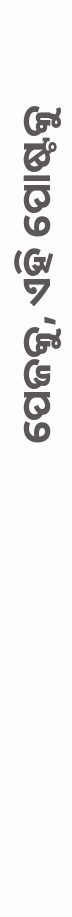ପେଜକୁ, ଏହି ପୋଷ୍ଟକୁ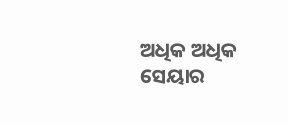ଅଧିକ ଅଧିକ ସେୟାର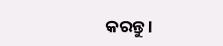କରନ୍ତୁ ।